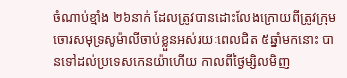ចំណាប់ខ្មាំង ២៦នាក់ ដែលត្រូវបានដោះលែងក្រោយពីត្រូវក្រុមចោរសមុទ្រសូម៉ាលីចាប់ខ្លួនអស់រយៈពេលជិត ៥ឆ្នាំមកនោះ បានទៅដល់ប្រទេសកេនយ៉ាហើយ កាលពីថ្ងៃម្សិលមិញ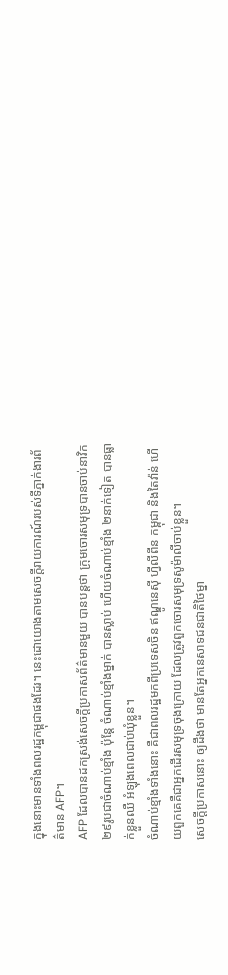ក្នុងនោះមានទាំងពលរដ្ឋកម្ពុជាផងដែរ។ នេះដោយោងតាមសេចក្ដីរាយការណ៍របស់ទីភ្នាក់ងារព័ត៌មាន AFP។
AFP ដែលបានដកស្រង់សេចក្ដីប្រកាសព័ត៌មានមួយ បានបន្តថា ក្រុមចោរសមុទ្របានចាប់នាវិក ២៩រូបជាចំណាប់ខ្មាំង ប៉ុន្តែ ចំណាប់ខ្មាំងម្នាក់ បានស្លាប់ ហើយចំណាប់ខ្មាំង ២នាក់ទៀត បានធ្លាក់ខ្លួនឈឺ អំឡុងពេលជាប់ឃុំខ្លួន។
ចំណាប់ខ្មាំងទាំងនោះ គឺជាពលរដ្ឋមកពីប្រទេសចិន ឥណ្ឌូនេស៊ី ហ្វីលីពីន កម្ពុជា និងតៃវ៉ាន់ ហើយពួកគេគឺជាអ្នកដើរសមុទ្រចុងក្រោយ ដែលត្រូវពួកចោរសមុទ្រសូម៉ាលីចាប់ខ្លួន។
សេចក្ដីប្រកាសនោះ ឲ្យដឹងថា មានតែអ្នកនេសាទជនជាតិថៃម្នា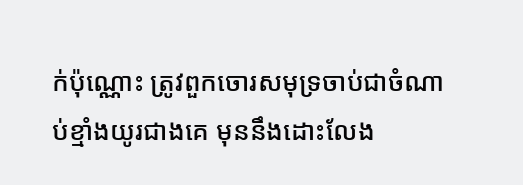ក់ប៉ុណ្ណោះ ត្រូវពួកចោរសមុទ្រចាប់ជាចំណាប់ខ្មាំងយូរជាងគេ មុននឹងដោះលែង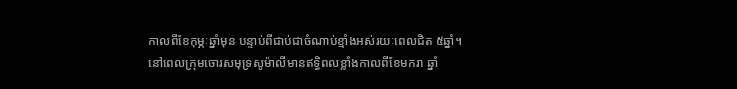កាលពីខែកុម្ភៈឆ្នាំមុន បន្ទាប់ពីជាប់ជាចំណាប់ខ្មាំងអស់រយៈពេលជិត ៥ឆ្នាំ។
នៅពេលក្រុមចោរសមុទ្រសូម៉ាលីមានឥទ្ធិពលខ្លាំងកាលពីខែមករា ឆ្នាំ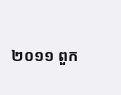២០១១ ពួក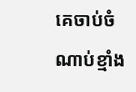គេចាប់ចំណាប់ខ្មាំង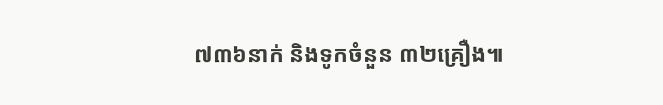៧៣៦នាក់ និងទូកចំនួន ៣២គ្រឿង៕